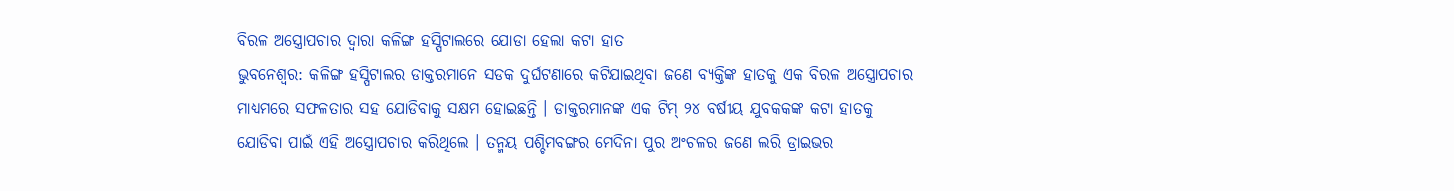ବିରଳ ଅସ୍ତ୍ରୋପଚାର ଦ୍ୱାରା କଳିଙ୍ଗ ହସ୍ପିଟାଲରେ ଯୋଡା ହେଲା କଟା ହାତ
ଭୁବନେଶ୍ୱର: କଳିଙ୍ଗ ହସ୍ପିଟାଲର ଡାକ୍ତରମାନେ ସଡକ ଦୁର୍ଘଟଣାରେ କଟିଯାଇଥିବା ଜଣେ ବ୍ୟକ୍ତିଙ୍କ ହାତକୁ ଏକ ବିରଳ ଅସ୍ତ୍ରୋପଚାର ମାଧ୍ୟମରେ ସଫଳତାର ସହ ଯୋଡିବାକୁ ସକ୍ଷମ ହୋଇଛନ୍ତି । ଡାକ୍ତରମାନଙ୍କ ଏକ ଟିମ୍ ୨୪ ବର୍ଷୀୟ ଯୁବକକଙ୍କ କଟା ହାତକୁ ଯୋଡିବା ପାଇଁ ଏହି ଅସ୍ତ୍ରୋପଚାର କରିଥିଲେ । ତନ୍ମୟ ପଶ୍ଚିମବଙ୍ଗର ମେଦିନା ପୁର ଅଂଚଳର ଜଣେ ଲରି ଡ୍ରାଇଭର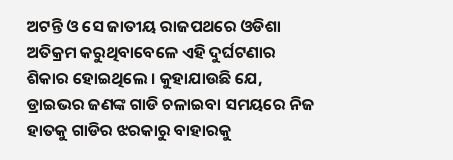ଅଟନ୍ତି ଓ ସେ ଜାତୀୟ ରାଜପଥରେ ଓଡିଶା ଅତିକ୍ରମ କରୁଥିବାବେଳେ ଏହି ଦୁର୍ଘଟଣାର ଶିକାର ହୋଇଥିଲେ । କୁହାଯାଉଛି ଯେ, ଡ୍ରାଇଭର ଜଣଙ୍କ ଗାଡି ଚଳାଇବା ସମୟରେ ନିଜ ହାତକୁ ଗାଡିର ଝରକାରୁ ବାହାରକୁ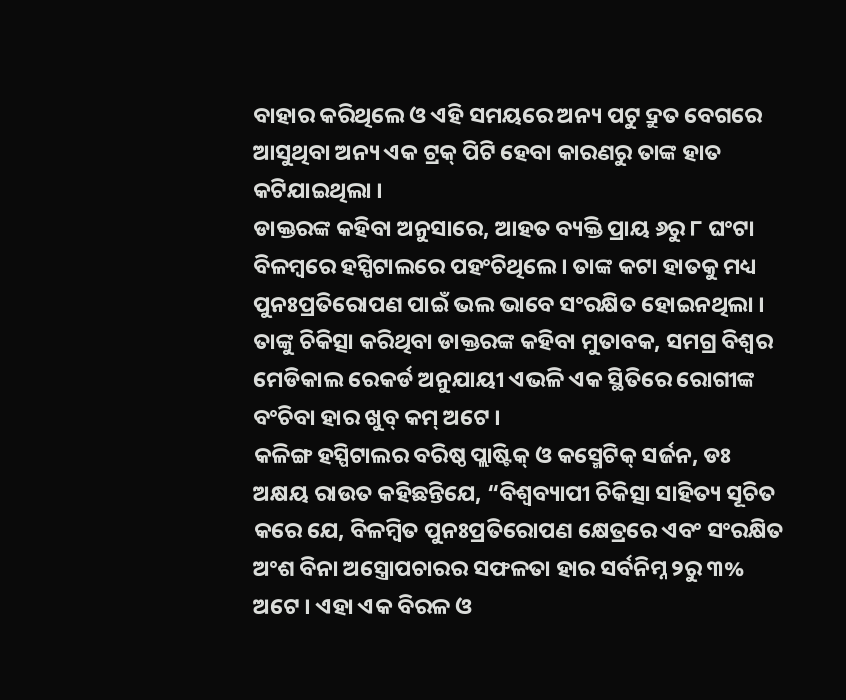ବାହାର କରିଥିଲେ ଓ ଏହି ସମୟରେ ଅନ୍ୟ ପଟୁ ଦ୍ରୁତ ବେଗରେ ଆସୁଥିବା ଅନ୍ୟ ଏକ ଟ୍ରକ୍ ପିଟି ହେବା କାରଣରୁ ତାଙ୍କ ହାତ କଟିଯାଇଥିଲା ।
ଡାକ୍ତରଙ୍କ କହିବା ଅନୁସାରେ, ଆହତ ବ୍ୟକ୍ତି ପ୍ରାୟ ୬ରୁ ୮ ଘଂଟା ବିଳମ୍ବରେ ହସ୍ପିଟାଲରେ ପହଂଚିଥିଲେ । ତାଙ୍କ କଟା ହାତକୁ ମଧ୍ୟ ପୁନଃପ୍ରତିରୋପଣ ପାଇଁ ଭଲ ଭାବେ ସଂରକ୍ଷିତ ହୋଇନଥିଲା । ତାଙ୍କୁ ଚିକିତ୍ସା କରିଥିବା ଡାକ୍ତରଙ୍କ କହିବା ମୁତାବକ, ସମଗ୍ର ବିଶ୍ୱର ମେଡିକାଲ ରେକର୍ଡ ଅନୁଯାୟୀ ଏଭଳି ଏକ ସ୍ଥିତିରେ ରୋଗୀଙ୍କ ବଂଚିବା ହାର ଖୁବ୍ କମ୍ ଅଟେ ।
କଳିଙ୍ଗ ହସ୍ପିଟାଲର ବରିଷ୍ଠ ପ୍ଲାଷ୍ଟିକ୍ ଓ କସ୍ମେଟିକ୍ ସର୍ଜନ, ଡଃ ଅକ୍ଷୟ ରାଉତ କହିଛନ୍ତିଯେ, “ବିଶ୍ୱବ୍ୟାପୀ ଚିକିତ୍ସା ସାହିତ୍ୟ ସୂଚିତ କରେ ଯେ, ବିଳମ୍ବିତ ପୁନଃପ୍ରତିରୋପଣ କ୍ଷେତ୍ରରେ ଏବଂ ସଂରକ୍ଷିତ ଅଂଶ ବିନା ଅସ୍ତ୍ରୋପଚାରର ସଫଳତା ହାର ସର୍ବନିମ୍ନ ୨ରୁ ୩% ଅଟେ । ଏହା ଏକ ବିରଳ ଓ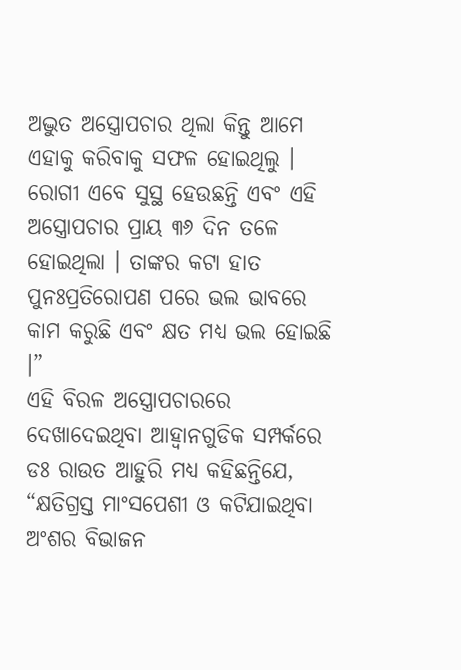ଅଦ୍ଭୁତ ଅସ୍ତ୍ରୋପଚାର ଥିଲା କିନ୍ତୁ ଆମେ ଏହାକୁ କରିବାକୁ ସଫଳ ହୋଇଥିଲୁ । ରୋଗୀ ଏବେ ସୁସ୍ଥ ହେଉଛନ୍ତି ଏବଂ ଏହି ଅସ୍ତ୍ରୋପଚାର ପ୍ରାୟ ୩୬ ଦିନ ତଳେ ହୋଇଥିଲା । ତାଙ୍କର କଟା ହାତ ପୁନଃପ୍ରତିରୋପଣ ପରେ ଭଲ ଭାବରେ କାମ କରୁଛି ଏବଂ କ୍ଷତ ମଧ୍ୟ ଭଲ ହୋଇଛି ।”
ଏହି ବିରଳ ଅସ୍ତ୍ରୋପଚାରରେ ଦେଖାଦେଇଥିବା ଆହ୍ୱାନଗୁଡିକ ସମ୍ପର୍କରେ ଡଃ ରାଉତ ଆହୁରି ମଧ୍ୟ କହିଛନ୍ତିଯେ, “କ୍ଷତିଗ୍ରସ୍ତ ମାଂସପେଶୀ ଓ କଟିଯାଇଥିବା ଅଂଶର ବିଭାଜନ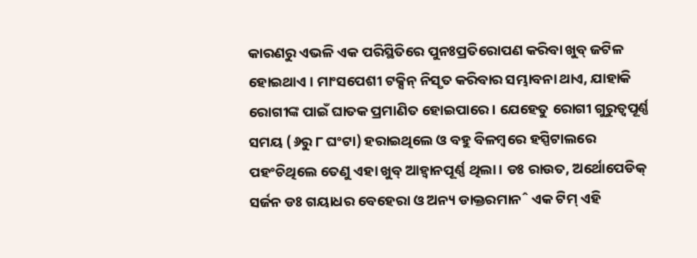କାରଣରୁ ଏଭଳି ଏକ ପରିସ୍ଥିତିରେ ପୁନଃପ୍ରତିରୋପଣ କରିବା ଖୁବ୍ ଜଟିଳ ହୋଇଥାଏ । ମାଂସପେଶୀ ଟକ୍ସିନ୍ ନିସୃତ କରିବାର ସମ୍ଭାବନା ଥାଏ, ଯାହାକି ରୋଗୀଙ୍କ ପାଇଁ ଘାତକ ପ୍ରମାଣିତ ହୋଇପାରେ । ଯେହେତୁ ରୋଗୀ ଗୁରୁତ୍ୱପୂର୍ଣ୍ଣ ସମୟ (୬ରୁ ୮ ଘଂଟା) ହରାଇଥିଲେ ଓ ବହୁ ବିଳମ୍ବରେ ହସ୍ପିଟାଲରେ ପହଂଚିଥିଲେ ତେଣୁ ଏହା ଖୁବ୍ ଆହ୍ୱାନପୂର୍ଣ୍ଣ ଥିଲା । ଡଃ ରାଉତ, ଅର୍ଥୋପେଡିକ୍ ସର୍ଜନ ଡଃ ଗୟାଧର ବେହେରା ଓ ଅନ୍ୟ ଡାକ୍ତରମାନˆ ଏକ ଟିମ୍ ଏହି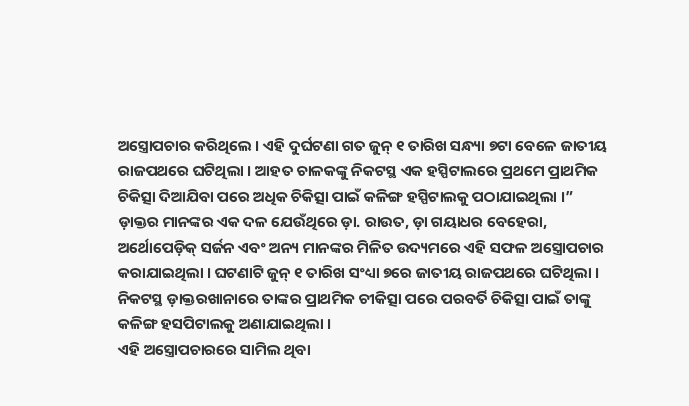ଅସ୍ତ୍ରୋପଚାର କରିଥିଲେ । ଏହି ଦୁର୍ଘଟଣା ଗତ ଜୁନ୍ ୧ ତାରିଖ ସନ୍ଧ୍ୟା ୭ଟା ବେଳେ ଜାତୀୟ ରାଜପଥରେ ଘଟିଥିଲା । ଆହତ ଚାଳକଙ୍କୁ ନିକଟସ୍ଥ ଏକ ହସ୍ପିଟାଲରେ ପ୍ରଥମେ ପ୍ରାଥମିକ ଚିକିତ୍ସା ଦିଆଯିବା ପରେ ଅଧିକ ଚିକିତ୍ସା ପାଇଁ କଳିଙ୍ଗ ହସ୍ପିଟାଲକୁ ପଠାଯାଇଥିଲା ।”
ଡ଼ାକ୍ତର ମାନଙ୍କର ଏକ ଦଳ ଯେଉଁଥିରେ ଡ଼ା. ରାଉତ, ଡ଼ା ଗୟାଧର ବେହେରା, ଅର୍ଥୋପେଡ଼ିକ୍ ସର୍ଜନ ଏବଂ ଅନ୍ୟ ମାନଙ୍କର ମିଳିତ ଉଦ୍ୟମରେ ଏହି ସଫଳ ଅସ୍ତ୍ରୋପଚାର କରାଯାଇଥିଲା । ଘଟଣାଟି ଜୁନ୍ ୧ ତାରିଖ ସଂଧ୍ୟା ୭ରେ ଜାତୀୟ ରାଜପଥରେ ଘଟିଥିଲା । ନିକଟସ୍ଥ ଡ଼ାକ୍ତରଖାନାରେ ତାଙ୍କର ପ୍ରାଥମିକ ଚୀକିତ୍ସା ପରେ ପରବର୍ତି ଚିକିତ୍ସା ପାଇଁ ତାଙ୍କୁ କଳିଙ୍ଗ ହସପିଟାଲକୁ ଅଣାଯାଇଥିଲା ।
ଏହି ଅସ୍ତ୍ରୋପଚାରରେ ସାମିଲ ଥିବା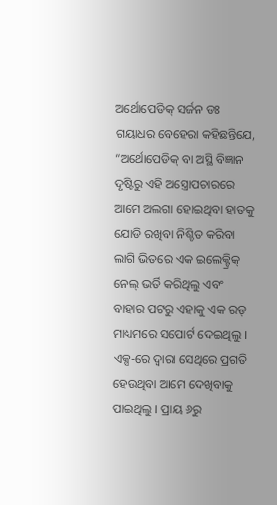ଅର୍ଥୋପେଡିକ୍ ସର୍ଜନ ଡଃ ଗୟାଧର ବେହେରା କହିଛନ୍ତିଯେ, “ଅର୍ଥୋପେଡିକ୍ ବା ଅସ୍ଥି ବିଜ୍ଞାନ ଦୃଷ୍ଟିରୁ ଏହି ଅସ୍ତ୍ରୋପଚାରରେ ଆମେ ଅଲଗା ହୋଇଥିବା ହାତକୁ ଯୋଡି ରଖିବା ନିଶ୍ଚିତ କରିବା ଲାଗି ଭିତରେ ଏକ ଇଲେକ୍ଟ୍ରିକ୍ ନେଲ୍ ଭର୍ତି କରିଥିଲୁ ଏବଂ ବାହାର ପଟରୁ ଏହାକୁ ଏକ ରଡ୍ ମାଧ୍ୟମରେ ସପୋର୍ଟ ଦେଇଥିଲୁ । ଏକ୍ସ-ରେ ଦ୍ୱାରା ସେଥିରେ ପ୍ରଗତି ହେଉଥିବା ଆମେ ଦେଖିବାକୁ ପାଇଥିଲୁ । ପ୍ରାୟ ୬ରୁ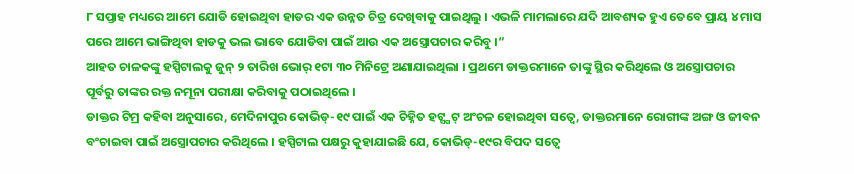୮ ସପ୍ତାହ ମଧ୍ୟରେ ଆମେ ଯୋଡି ହୋଇଥିବା ହାଡର ଏକ ଉନ୍ନତ ଚିତ୍ର ଦେଖିବାକୁ ପାଇଥିଲୁ । ଏଭଳି ମାମଲାରେ ଯଦି ଆବଶ୍ୟକ ହୁଏ ତେବେ ପ୍ରାୟ ୪ ମାସ ପରେ ଆମେ ଭାଙ୍ଗିଥିବା ହାଡକୁ ଭଲ ଭାବେ ଯୋଡିବା ପାଇଁ ଆଉ ଏକ ଅସ୍ତ୍ରୋପଚାର କରିବୁ ।”
ଆହତ ଚାଳକଙ୍କୁ ହସ୍ପିଟାଲକୁ ଜୁନ୍ ୨ ତାରିଖ ଭୋର୍ ୧ଟା ୩୦ ମିନିଟ୍ରେ ଅଣାଯାଇଥିଲା । ପ୍ରଥମେ ଡାକ୍ତରମାନେ ତାଙ୍କୁ ସ୍ଥିର କରିଥିଲେ ଓ ଅସ୍ତ୍ରୋପଚାର ପୂର୍ବରୁ ତାଙ୍କର ରକ୍ତ ନମୂନା ପରୀକ୍ଷା କରିବାକୁ ପଠାଇଥିଲେ ।
ଡାକ୍ତର ଟିମ୍ର କହିବା ଅନୁସାରେ, ମେଦିନାପୁର କୋଭିଡ୍-୧୯ ପାଇଁ ଏକ ଚିହ୍ନିତ ହଟ୍ସ୍ପଟ୍ ଅଂଚଳ ହୋଇଥିବା ସତ୍ୱେ, ଡାକ୍ତରମାନେ ରୋଗୀଙ୍କ ଅଙ୍ଗ ଓ ଜୀବନ ବଂଚାଇବା ପାଇଁ ଅସ୍ତ୍ରୋପଚାର କରିଥିଲେ । ହସ୍ପିଟାଲ ପକ୍ଷରୁ କୁହାଯାଇଛି ଯେ, କୋଭିଡ୍-୧୯ର ବିପଦ ସତ୍ୱେ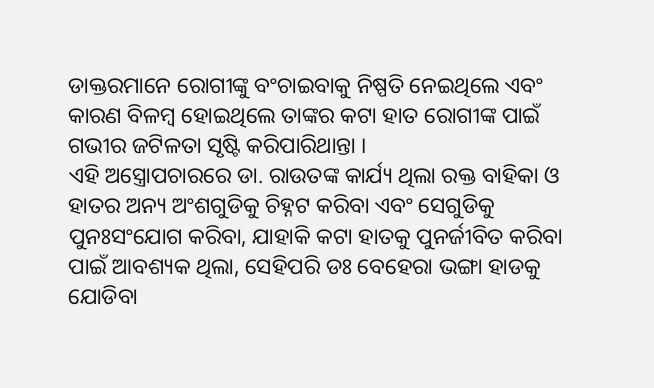ଡାକ୍ତରମାନେ ରୋଗୀଙ୍କୁ ବଂଚାଇବାକୁ ନିଷ୍ପତି ନେଇଥିଲେ ଏବଂ କାରଣ ବିଳମ୍ବ ହୋଇଥିଲେ ତାଙ୍କର କଟା ହାତ ରୋଗୀଙ୍କ ପାଇଁ ଗଭୀର ଜଟିଳତା ସୃଷ୍ଟି କରିପାରିଥାନ୍ତା ।
ଏହି ଅସ୍ତ୍ରୋପଚାରରେ ଡା. ରାଉତଙ୍କ କାର୍ଯ୍ୟ ଥିଲା ରକ୍ତ ବାହିକା ଓ ହାତର ଅନ୍ୟ ଅଂଶଗୁଡିକୁ ଚିହ୍ନଟ କରିବା ଏବଂ ସେଗୁଡିକୁ ପୁନଃସଂଯୋଗ କରିବା, ଯାହାକି କଟା ହାତକୁ ପୁନର୍ଜୀବିତ କରିବା ପାଇଁ ଆବଶ୍ୟକ ଥିଲା, ସେହିପରି ଡଃ ବେହେରା ଭଙ୍ଗା ହାଡକୁ ଯୋଡିବା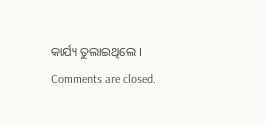କାର୍ଯ୍ୟ ତୁଲାଇଥିଲେ ।
Comments are closed.